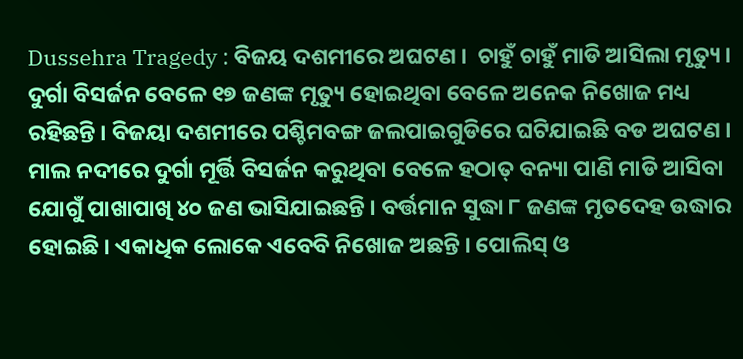Dussehra Tragedy : ବିଜୟ ଦଶମୀରେ ଅଘଟଣ ।  ଚାହୁଁ ଚାହୁଁ ମାଡି ଆସିଲା ମୃତ୍ୟୁ । ଦୁର୍ଗା ବିସର୍ଜନ ବେଳେ ୧୭ ଜଣଙ୍କ ମୃତ୍ୟୁ ହୋଇଥିବା ବେଳେ ଅନେକ ନିଖୋଜ ମଧ୍ୟ ରହିଛନ୍ତି । ବିଜୟା ଦଶମୀରେ ପଶ୍ଚିମବଙ୍ଗ ଜଲପାଇଗୁଡିରେ ଘଟିଯାଇଛି ବଡ ଅଘଟଣ । ମାଲ ନଦୀରେ ଦୁର୍ଗା ମୂର୍ତ୍ତି ବିସର୍ଜନ କରୁଥିବା ବେଳେ ହଠାତ୍ ବନ୍ୟା ପାଣି ମାଡି ଆସିବା ଯୋଗୁଁ ପାଖାପାଖି ୪୦ ଜଣ ଭାସିଯାଇଛନ୍ତି । ବର୍ତ୍ତମାନ ସୁଦ୍ଧା ୮ ଜଣଙ୍କ ମୃତଦେହ ଉଦ୍ଧାର ହୋଇଛି । ଏକାଧିକ ଲୋକେ ଏବେବି ନିଖୋଜ ଅଛନ୍ତି । ପୋଲିସ୍ ଓ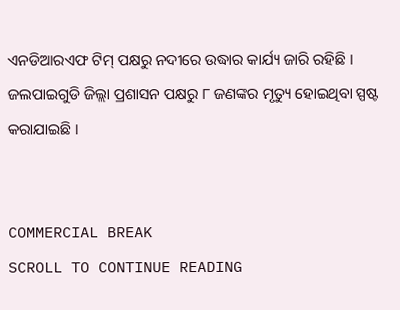ଏନଡିଆରଏଫ ଟିମ୍ ପକ୍ଷରୁ ନଦୀରେ ଉଦ୍ଧାର କାର୍ଯ୍ୟ ଜାରି ରହିଛି । ଜଲପାଇଗୁଡି ଜିଲ୍ଲା ପ୍ରଶାସନ ପକ୍ଷରୁ ୮ ଜଣଙ୍କର ମୃତ୍ୟୁ ହୋଇଥିବା ସ୍ପଷ୍ଟ କରାଯାଇଛି ।


COMMERCIAL BREAK
SCROLL TO CONTINUE READING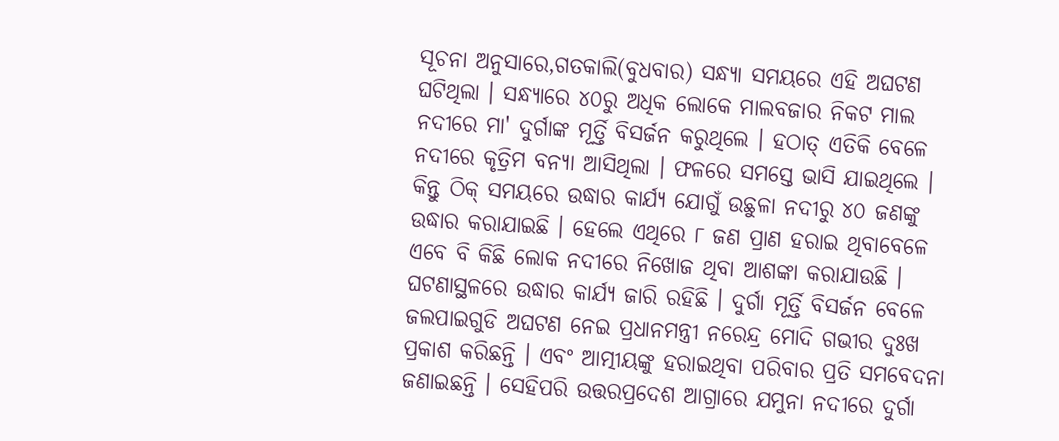ସୂଚନା ଅନୁସାରେ,ଗତକାଲି(ବୁଧବାର) ସନ୍ଧ୍ୟା ସମୟରେ ଏହି ଅଘଟଣ ଘଟିଥିଲା । ସନ୍ଧ୍ୟାରେ ୪୦ରୁ ଅଧିକ ଲୋକେ ମାଲବଜାର ନିକଟ ମାଲ ନଦୀରେ ମା' ଦୁର୍ଗାଙ୍କ ମୂର୍ତ୍ତି ବିସର୍ଜନ କରୁଥିଲେ । ହଠାତ୍ ଏତିକି ବେଳେ ନଦୀରେ କୃତ୍ରିମ ବନ୍ୟା ଆସିଥିଲା । ଫଳରେ ସମସ୍ତେ ଭାସି ଯାଇଥିଲେ । କିନ୍ତୁ ଠିକ୍ ସମୟରେ ଉଦ୍ଧାର କାର୍ଯ୍ୟ ଯୋଗୁଁ ଉଛୁଳା ନଦୀରୁ ୪୦ ଜଣଙ୍କୁ ଉଦ୍ଧାର କରାଯାଇଛି । ହେଲେ ଏଥିରେ ୮ ଜଣ ପ୍ରାଣ ହରାଇ ଥିବାବେଳେ ଏବେ ବି କିଛି ଲୋକ ନଦୀରେ ନିଖୋଜ ଥିବା ଆଶଙ୍କା କରାଯାଉଛି । ଘଟଣାସ୍ଥଳରେ ଉଦ୍ଧାର କାର୍ଯ୍ୟ ଜାରି ରହିଛି । ଦୁର୍ଗା ମୂର୍ତ୍ତି ବିସର୍ଜନ ବେଳେ ଜଲପାଇଗୁଡି ଅଘଟଣ ନେଇ ପ୍ରଧାନମନ୍ତ୍ରୀ ନରେନ୍ଦ୍ର ମୋଦି ଗଭୀର ଦୁଃଖ ପ୍ରକାଶ କରିଛନ୍ତି । ଏବଂ ଆତ୍ମୀୟଙ୍କୁ ହରାଇଥିବା ପରିବାର ପ୍ରତି ସମବେଦନା ଜଣାଇଛନ୍ତି । ସେହିପରି ଉତ୍ତରପ୍ରଦେଶ ଆଗ୍ରାରେ ଯମୁନା ନଦୀରେ ଦୁର୍ଗା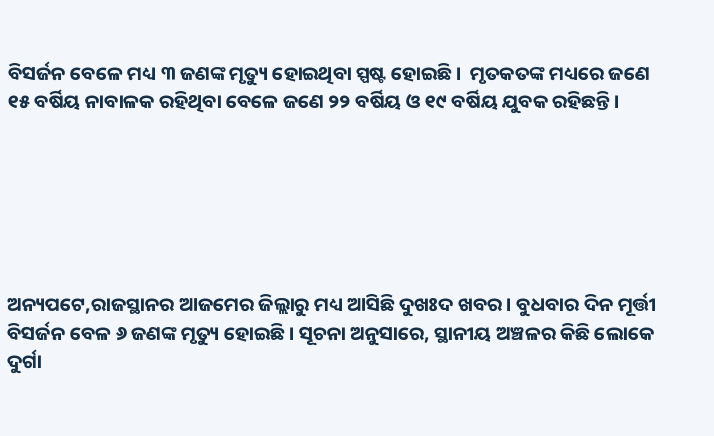ବିସର୍ଜନ ବେଳେ ମଧ୍ୟ ୩ ଜଣଙ୍କ ମୃତ୍ୟୁ ହୋଇଥିବା ସ୍ପଷ୍ଟ ହୋଇଛି।  ମୃତକତଙ୍କ ମଧ୍ୟରେ ଜଣେ ୧୫ ବର୍ଷିୟ ନାବାଳକ ରହିଥିବା ବେଳେ ଜଣେ ୨୨ ବର୍ଷିୟ ଓ ୧୯ ବର୍ଷିୟ ଯୁବକ ରହିଛନ୍ତି।






ଅନ୍ୟପଟେ,ରାଜସ୍ଥାନର ଆଜମେର ଜିଲ୍ଲାରୁ ମଧ୍ୟ ଆସିଛି ଦୁଖଃଦ ଖବର। ବୁଧବାର ଦିନ ମୂର୍ତ୍ତୀ ବିସର୍ଜନ ବେଳ ୬ ଜଣଙ୍କ ମୃତ୍ୟୁ ହୋଇଛି । ସୂଚନା ଅନୁସାରେ, ସ୍ଥାନୀୟ ଅଞ୍ଚଳର କିଛି ଲୋକେ ଦୁର୍ଗା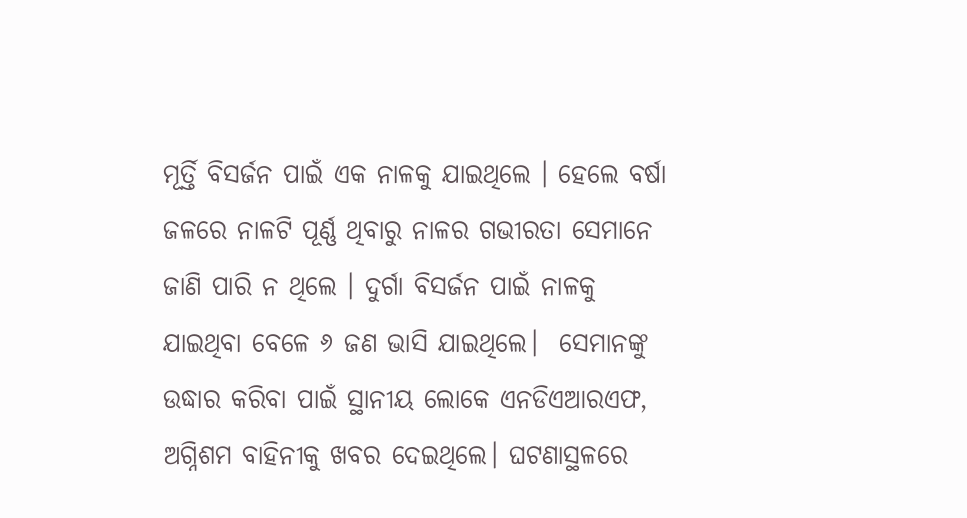ମୂର୍ତ୍ତି ବିସର୍ଜନ ପାଇଁ ଏକ ନାଳକୁ ଯାଇଥିଲେ । ହେଲେ ବର୍ଷା ଜଳରେ ନାଳଟି ପୂର୍ଣ୍ଣ ଥିବାରୁ ନାଳର ଗଭୀରତା ସେମାନେ ଜାଣି ପାରି ନ ଥିଲେ । ଦୁର୍ଗା ବିସର୍ଜନ ପାଇଁ ନାଳକୁ ଯାଇଥିବା ବେଳେ ୬ ଜଣ ଭାସି ଯାଇଥିଲେ।  ସେମାନଙ୍କୁ ଉଦ୍ଧାର କରିବା ପାଇଁ ସ୍ଥାନୀୟ ଲୋକେ ଏନଡିଏଆରଏଫ, ଅଗ୍ନିଶମ ବାହିନୀକୁ ଖବର ଦେଇଥିଲେ। ଘଟଣାସ୍ଥଳରେ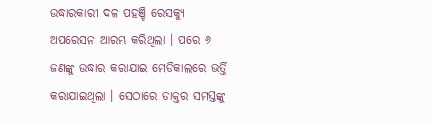ଉଦ୍ଧାରକାରୀ ଦଳ ପହଞ୍ଚି ରେସକ୍ୟୁ ଅପରେସନ ଆରମ୍ଭ କରିଥିଲା । ପରେ ୬ ଜଣଙ୍କୁ ଉଦ୍ଧାର କରାଯାଇ ମେଡିକାଲରେ ଭର୍ତ୍ତି କରାଯାଇଥିଲା । ସେଠାରେ ଡାକ୍ତର ସମସ୍ତଙ୍କୁ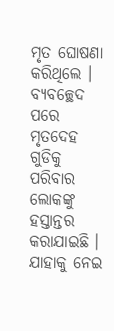ମୃତ ଘୋଷଣା କରିଥିଲେ । ବ୍ୟବଚ୍ଛେଦ ପରେ ମୃତଦେହ ଗୁଡିକୁ ପରିବାର ଲୋକଙ୍କୁ ହସ୍ତାନ୍ତର କରାଯାଇଛି । ଯାହାକୁ ନେଇ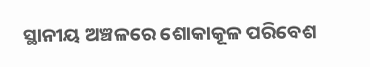ସ୍ଥାନୀୟ ଅଞ୍ଚଳରେ ଶୋକାକୂଳ ପରିବେଶ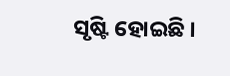ସୃଷ୍ଟି ହୋଇଛି ।